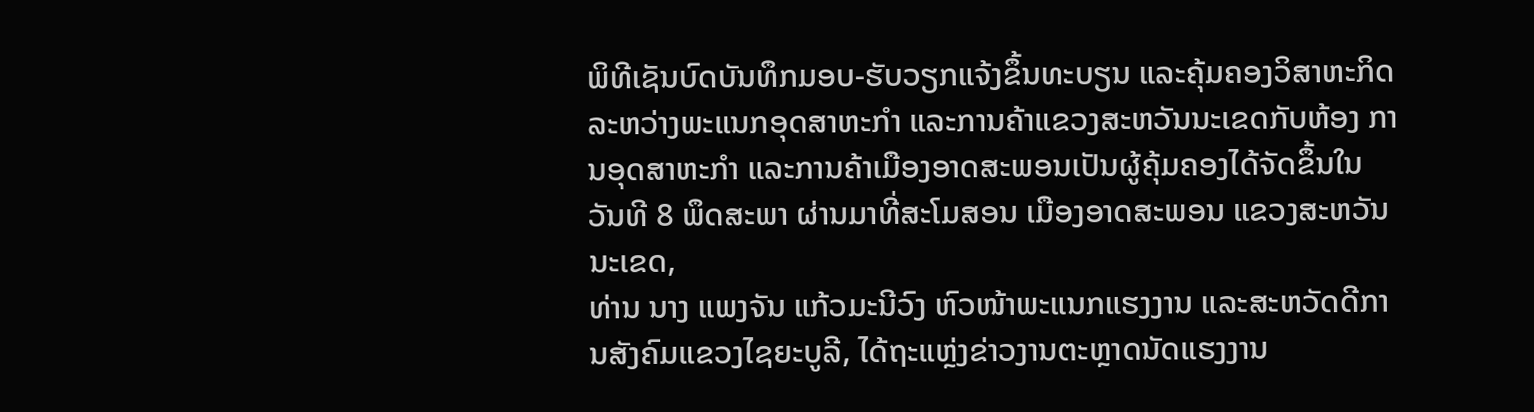ພິທີເຊັນບົດບັນທຶກມອບ-ຮັບວຽກແຈ້ງຂຶ້ນທະບຽນ ແລະຄຸ້ມຄອງວິສາຫະກິດລະຫວ່າງພະແນກອຸດສາຫະກຳ ແລະການຄ້າແຂວງສະຫວັນນະເຂດກັບຫ້ອງ ການອຸດສາຫະກຳ ແລະການຄ້າເມືອງອາດສະພອນເປັນຜູ້ຄຸ້ມຄອງໄດ້ຈັດຂຶ້ນໃນວັນທີ 8 ພຶດສະພາ ຜ່ານມາທີ່ສະໂມສອນ ເມືອງອາດສະພອນ ແຂວງສະຫວັນນະເຂດ,
ທ່ານ ນາງ ແພງຈັນ ແກ້ວມະນີວົງ ຫົວໜ້າພະແນກແຮງງານ ແລະສະຫວັດດີການສັງຄົມແຂວງໄຊຍະບູລີ, ໄດ້ຖະແຫຼ່ງຂ່າວງານຕະຫຼາດນັດແຮງງານ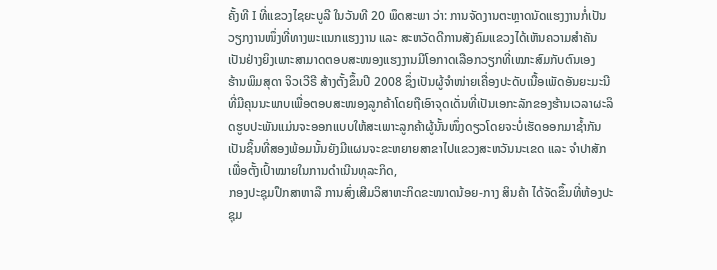ຄັ້ງທີ I ທີ່ແຂວງໄຊຍະບູລີ ໃນວັນທີ 20 ພຶດສະພາ ວ່າ: ການຈັດງານຕະຫຼາດນັດແຮງງານກໍ່ເປັນວຽກງານໜຶ່ງທີ່ທາງພະແນກແຮງງານ ແລະ ສະຫວັດດີການສັງຄົມແຂວງໄດ້ເຫັນຄວາມສຳຄັນເປັນຢ່າງຍິງເພາະສາມາດຕອບສະໜອງແຮງງານມີໂອກາດເລືອກວຽກທີ່ເໝາະສົມກັບຕົນເອງ
ຮ້ານພິມສຸດາ ຈິວເວີຣີ ສ້າງຕັ້ງຂຶ້ນປີ 2008 ຊຶ່ງເປັນຜູ້ຈຳໜ່າຍເຄື່ອງປະດັບເນື້ອເພັດອັນຍະມະນີທີ່ມີຄຸນນະພາບເພື່ອຕອບສະໜອງລູກຄ້າໂດຍຖືເອົາຈຸດເດັ່ນທີ່ເປັນເອກະລັກຂອງຮ້ານເວລາຜະລິດຮູບປະພັນແມ່ນຈະອອກແບບໃຫ້ສະເພາະລູກຄ້າຜູ້ນັ້ນໜຶ່ງດຽວໂດຍຈະບໍ່ເຮັດອອກມາຊ້ຳກັນເປັນຊິ້ນທີ່ສອງພ້ອມນັ້ນຍັງມີແຜນຈະຂະຫຍາຍສາຂາໄປແຂວງສະຫວັນນະເຂດ ແລະ ຈຳປາສັກ ເພື່ອຕັ້ງເປົ້າໝາຍໃນການດຳເນີນທຸລະກິດ,
ກອງປະຊຸມປຶກສາຫາລື ການສົ່ງເສີມວິສາຫະກິດຂະໜາດນ້ອຍ-ກາງ ສິນຄ້າ ໄດ້ຈັດຂຶ້ນທີ່ຫ້ອງປະຊຸມ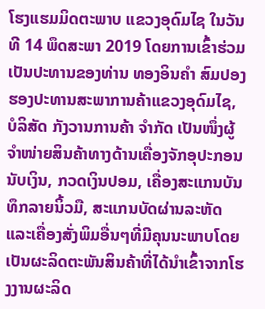ໂຮງແຮມມິດຕະພາບ ແຂວງອຸດົມໄຊ ໃນວັນທີ 14 ພຶດສະພາ 2019 ໂດຍການເຂົ້າຮ່ວມເປັນປະທານຂອງທ່ານ ທອງອິນຄຳ ສົມປອງ ຮອງປະທານສະພາການຄ້າແຂວງອຸດົມໄຊ,
ບໍລິສັດ ກັງວານການຄ້າ ຈຳກັດ ເປັນໜຶ່ງຜູ້ຈຳໜ່າຍສິນຄ້າທາງດ້ານເຄື່ອງຈັກອຸປະກອນນັບເງິນ, ກວດເງິນປອມ, ເຄື່ອງສະແກນບັນທຶກລາຍນິ້ວມື, ສະແກນບັດຜ່ານລະຫັດ ແລະເຄື່ອງສັ່ງພິມອື່ນໆທີ່ມີຄຸນນະພາບໂດຍເປັນຜະລິດຕະພັນສິນຄ້າທີ່ໄດ້ນຳເຂົ້າຈາກໂຮງງານຜະລິດ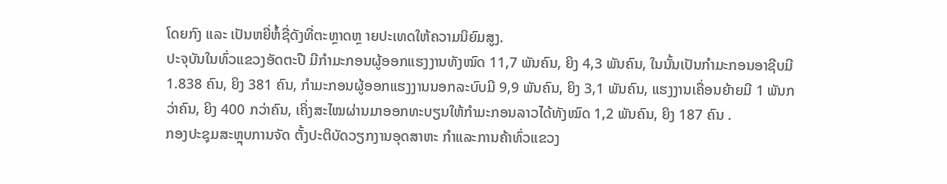ໂດຍກົງ ແລະ ເປັນຫຍີ່ຫໍ້ຊື່ດັງທີ່ຕະຫຼາດຫຼ າຍປະເທດໃຫ້ຄວາມນິຍົມສູງ.
ປະຈຸບັນໃນທົ່ວແຂວງອັດຕະປື ມີກໍາມະກອນຜູ້ອອກແຮງງານທັງໝົດ 11,7 ພັນຄົນ, ຍິງ 4,3 ພັນຄົນ, ໃນນັ້ນເປັນກໍາມະກອນອາຊີບມີ 1.838 ຄົນ, ຍິງ 381 ຄົນ, ກໍາມະກອນຜູ້ອອກແຮງງານນອກລະບົບມີ 9,9 ພັນຄົນ, ຍິງ 3,1 ພັນຄົນ, ແຮງງານເຄື່ອນຍ້າຍມີ 1 ພັນກວ່າຄົນ, ຍິງ 400 ກວ່າຄົນ, ເຄິ່ງສະໄໝຜ່ານມາອອກທະບຽນໃຫ້ກໍາມະກອນລາວໄດ້ທັງໝົດ 1,2 ພັນຄົນ, ຍິງ 187 ຄົນ .
ກອງປະຊຸມສະຫຼຸບການຈັດ ຕັ້ງປະຕິບັດວຽກງານອຸດສາຫະ ກຳແລະການຄ້າທົ່ວແຂວງ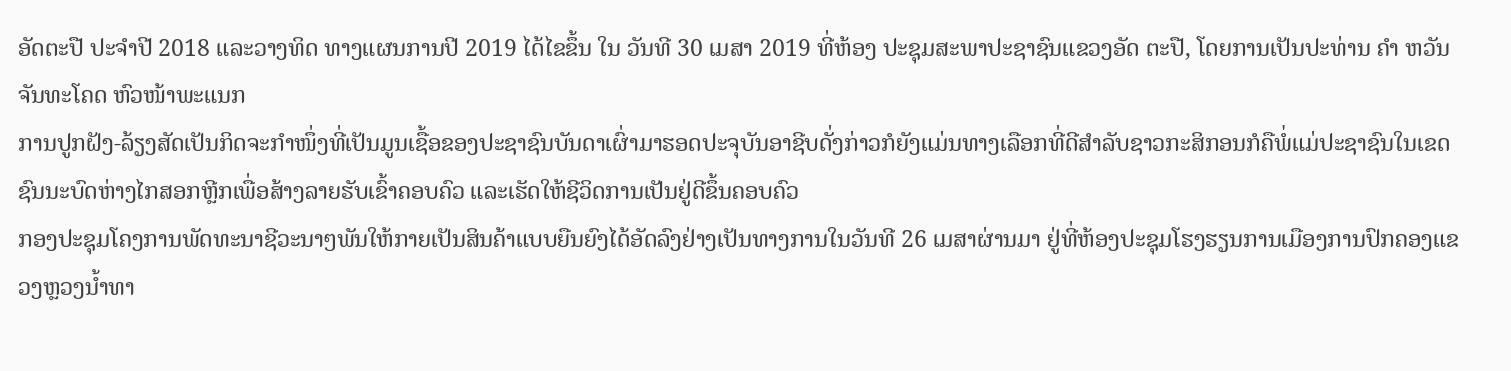ອັດຕະປື ປະຈໍາປີ 2018 ແລະວາງທິດ ທາງແຜນການປີ 2019 ໄດ້ໄຂຂຶ້ນ ໃນ ວັນທີ 30 ເມສາ 2019 ທີ່ຫ້ອງ ປະຊຸມສະພາປະຊາຊົນແຂວງອັດ ຕະປື, ໂດຍການເປັນປະທ່ານ ຄຳ ຫວັນ ຈັນທະໂຄດ ຫົວໜ້າພະແນກ
ການປູກຝັງ-ລ້ຽງສັດເປັນກິດຈະກໍາໜຶ່ງທີ່ເປັນມູນເຊື້ອຂອງປະຊາຊົນບັນດາເຜົ່າມາຮອດປະຈຸບັນອາຊີບດັ່ງກ່າວກໍຍັງແມ່ນທາງເລືອກທີ່ດີສໍາລັບຊາວກະສິກອນກໍຄືພໍ່ແມ່ປະຊາຊົນໃນເຂດຊົນນະບົດຫ່າງໄກສອກຫຼີກເພື່ອສ້າງລາຍຮັບເຂົ້າຄອບຄົວ ແລະເຮັດໃຫ້ຊີວິດການເປັນຢູ່ດີຂຶ້ນຄອບຄົວ
ກອງປະຊຸມໂຄງການພັດທະນາຊີວະນາໆພັນໃຫ້ກາຍເປັນສິນຄ້າແບບຍືນຍົງໄດ້ອັດລົງຢ່າງເປັນທາງການໃນວັນທີ 26 ເມສາຜ່ານມາ ຢູ່ທີ່ຫ້ອງປະຊຸມໂຮງຮຽນການເມືອງການປົກຄອງແຂວງຫຼວງນໍ້າທາ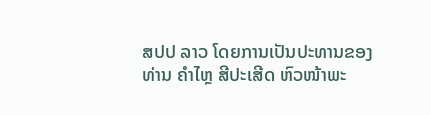ສປປ ລາວ ໂດຍການເປັນປະທານຂອງທ່ານ ຄຳໄຫຼ ສີປະເສີດ ຫົວໜ້າພະ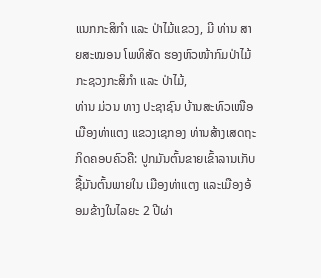ແນກກະສິກຳ ແລະ ປ່າໄມ້ແຂວງ, ມີ ທ່ານ ສາຍສະໝອນ ໂພທິສັດ ຮອງຫົວໜ້າກົມປ່າໄມ້ກະຊວງກະສິກຳ ແລະ ປ່າໄມ້,
ທ່ານ ມ່ວນ ທາງ ປະຊາຊົນ ບ້ານສະທົວເໜືອ ເມືອງທ່າແຕງ ແຂວງເຊກອງ ທ່ານສ້າງເສດຖະກິດຄອບຄົວຄື: ປູກມັນຕົ້ນຂາຍເຂົ້າລານເກັບຊື້ມັນຕົ້ນພາຍໃນ ເມືອງທ່າແຕງ ແລະເມືອງອ້ອມຂ້າງໃນໄລຍະ 2 ປີຜ່າ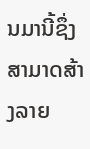ນມານີ້ຊຶ່ງສາມາດສ້າງລາຍ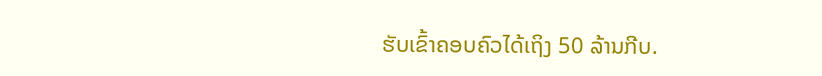ຮັບເຂົ້າຄອບຄົວໄດ້ເຖິງ 50 ລ້ານກີບ.